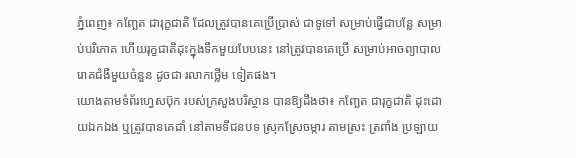ភ្នំពេញ៖ កញ្ឆែត ជារុក្ខជាតិ ដែលត្រូវបានគេប្រើប្រាស់ ជាទូទៅ សម្រាប់ធ្វើជាបន្លែ សម្រាប់បរិភោគ ហើយរុក្ខជាតិដុះក្នុងទឹកមួយបែបនេះ នៅត្រូវបានគេប្រើ សម្រាប់អាចព្យាបាលរោគជំងឺមួយចំនួន ដូចជា រលាកថ្លើម ទៀតផង។
យោងតាមទំព័រហ្វេសប៊ុក របស់ក្រសួងបរិស្ថាន បានឱ្យដឹងថា៖ កញ្ឆែត ជារុក្ខជាតិ ដុះដោយឯកឯង ឬត្រូវបានគេដាំ នៅតាមទីជនបទ ស្រុកស្រែចម្ការ តាមស្រះ ត្រពាំង ប្រឡាយ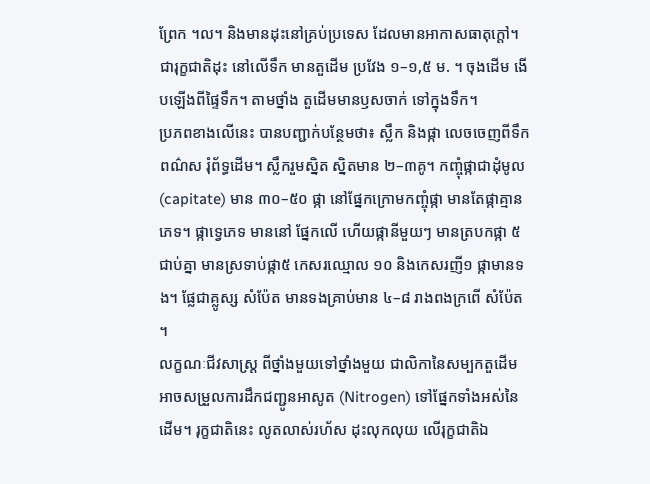ព្រែក ។ល។ និងមានដុះនៅគ្រប់ប្រទេស ដែលមានអាកាសធាតុក្ដៅ។ ជារុក្ខជាតិដុះ នៅលើទឹក មានតួដើម ប្រវែង ១–១,៥ ម. ។ ចុងដើម ងើបឡើងពីផ្ទៃទឹក។ តាមថ្នាំង តួដើមមានឫសចាក់ ទៅក្នុងទឹក។
ប្រភពខាងលើនេះ បានបញ្ជាក់បន្ថែមថា៖ ស្លឹក និងផ្កា លេចចេញពីទឹក ពណ៌ស រុំព័ទ្ធដើម។ ស្លឹករួមស្និត ស្និតមាន ២–៣គូ។ កញ្ចុំផ្កាជាដុំមូល (capitate) មាន ៣០–៥០ ផ្កា នៅផ្នែកក្រោមកញ្ចុំផ្កា មានតែផ្កាគ្មានភេទ។ ផ្កាទ្វេភេទ មាននៅ ផ្នែកលើ ហើយផ្កានីមួយៗ មានត្របកផ្កា ៥ ជាប់គ្នា មានស្រទាប់ផ្កា៥ កេសរឈ្មោល ១០ និងកេសរញី១ ផ្កាមានទង។ ផ្លែជាគ្លូស្ស សំប៉ែត មានទងគ្រាប់មាន ៤–៨ រាងពងក្រពើ សំប៉ែត ។
លក្ខណៈជីវសាស្ត្រ ពីថ្នាំងមួយទៅថ្នាំងមួយ ជាលិកានៃសម្បកតួដើម អាចសម្រួលការដឹកជញ្ជូនអាសូត (Nitrogen) ទៅផ្នែកទាំងអស់នៃដើម។ រុក្ខជាតិនេះ លូតលាស់រហ័ស ដុះលុកលុយ លើរុក្ខជាតិឯ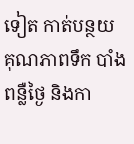ទៀត កាត់បន្ថយ គុណភាពទឹក បាំងពន្លឺថ្ងៃ និងកា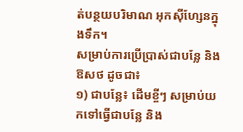ត់បន្ថយបរិមាណ អុកស៊ីហ្សែនក្នុងទឹក។
សម្រាប់ការប្រើប្រាស់ជាបន្លែ និង ឱសថ ដូចជា៖
១) ជាបន្លែ៖ ដើមខ្ចីៗ សម្រាប់យកទៅធ្វើជាបន្លែ និង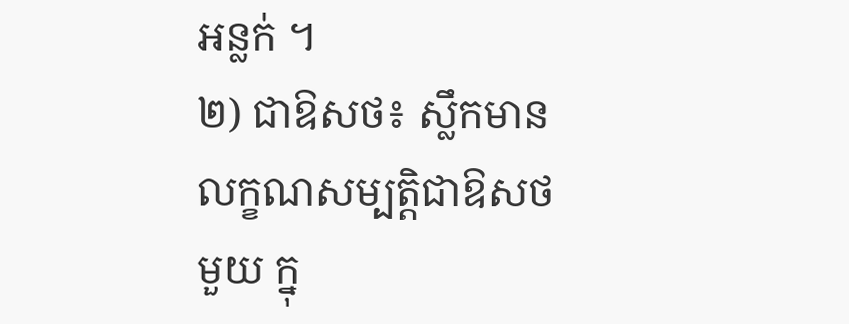អន្លក់ ។
២) ជាឱសថ៖ ស្លឹកមានលក្ខណសម្បត្តិជាឱសថមួយ ក្នុ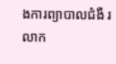ងការព្យាបាលជំងឺ រលាក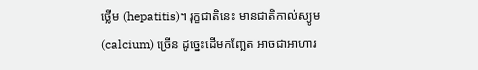ថ្លើម (hepatitis)។ រុក្ខជាតិនេះ មានជាតិកាល់ស្យូម(calcium) ច្រើន ដូច្នេះដើមកញ្ឆែត អាចជាអាហារ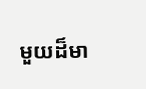មួយដ៏មា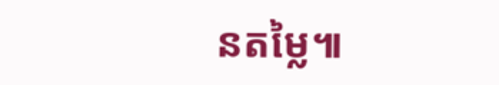នតម្លៃ៕